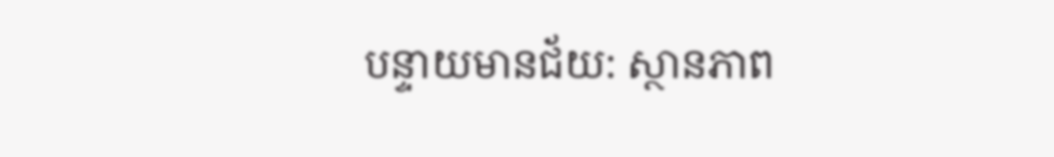បន្ទាយមានជ័យ: ស្ថានភាព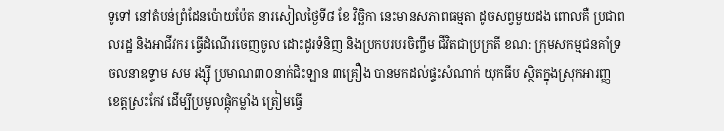ទូទៅ នៅតំបន់ព្រំដែនប៉ោយប៉ែត នារសៀលថ្ងៃទី៨ ខែ វិច្ឆិកា នេះមានសភាពធម្មតា ដូចសព្វមួយដង ពោលគឺ ប្រជាពលរដ្ឋ និងអាជីវករ ធ្វើដំណើរចេញចូល ដោះដូរទំនិញ និងប្រកបរបរចិញ្ចឹម ជីវិតជាប្រក្រតី ខណ: ក្រុមសកម្មជនគាំទ្រចលនាឧទ្ទាម សម រង្ស៊ី ប្រមាណ៣០នាក់ជិះឡាន ៣គ្រឿង បានមកដល់ផ្ទះសំណាក់ យុកធីប ស្ថិតក្នុងស្រុកអារញ្ញ ខេត្តស្រះកែវ ដើម្បីប្រមូលផ្ដុំកម្លាំង ត្រៀមធ្វើ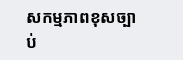សកម្មភាពខុសច្បាប់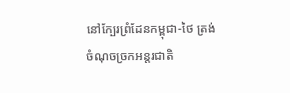នៅក្បែរព្រំដែនកម្ពុជា-ថៃ ត្រង់ចំណុចច្រកអន្តរជាតិ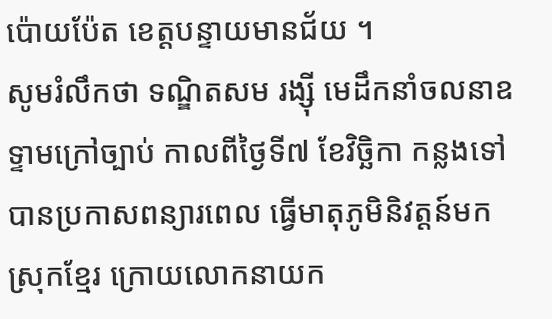ប៉ោយប៉ែត ខេត្តបន្ទាយមានជ័យ ។
សូមរំលឹកថា ទណ្ឌិតសម រង្ស៊ី មេដឹកនាំចលនាឧទ្ទាមក្រៅច្បាប់ កាលពីថ្ងៃទី៧ ខែវិច្ឆិកា កន្លងទៅ បានប្រកាសពន្យារពេល ធ្វើមាតុភូមិនិវត្តន៍មកស្រុកខ្មែរ ក្រោយលោកនាយក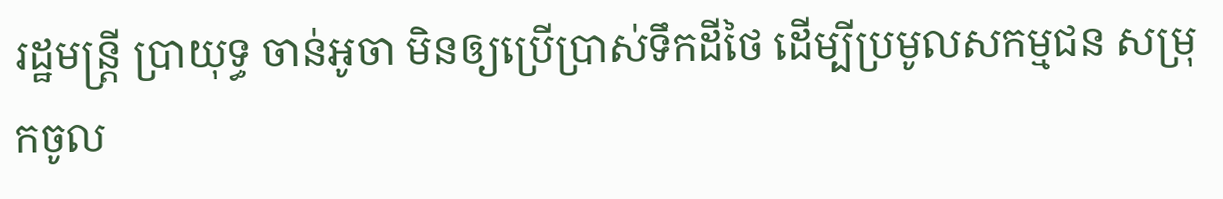រដ្ឋមន្ត្រី ប្រាយុទ្ធ ចាន់អូចា មិនឲ្យប្រើប្រាស់ទឹកដីថៃ ដើម្បីប្រមូលសកម្មជន សម្រុកចូល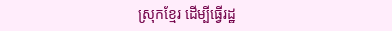ស្រុកខ្មែរ ដើម្បីធ្វើរដ្ឋ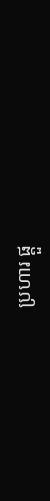ប្រហារ ផ្ដួ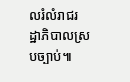លរំលំរាជរដ្ឋាភិបាលស្របច្បាប់៕